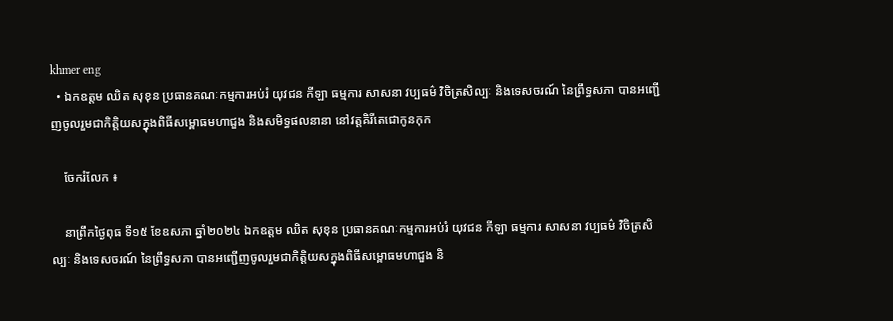khmer eng
  • ឯកឧត្តម ឈិត សុខុន ប្រធានគណៈកម្មការអប់រំ យុវជន កីឡា ធម្មការ សាសនា វប្បធម៌ វិចិត្រសិល្បៈ និងទេសចរណ៍ នៃព្រឹទ្ធសភា បានអញ្ជើញចូលរួមជាកិត្តិយសក្នុងពិធីសម្ពោធមហាជួង និងសមិទ្ធផលនានា នៅវត្តគិរីតេជោកូនកុក

    ចែករំលែក ៖

    នាព្រឹកថ្ងៃពុធ ទី១៥ ខែឧសភា ឆ្នាំ២០២៤ ឯកឧត្តម ឈិត សុខុន ប្រធានគណៈកម្មការអប់រំ យុវជន កីឡា ធម្មការ សាសនា វប្បធម៌ វិចិត្រសិល្បៈ និងទេសចរណ៍ នៃព្រឹទ្ធសភា បានអញ្ជើញចូលរួមជាកិត្តិយសក្នុងពិធីសម្ពោធមហាជួង និ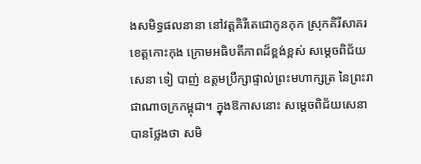ងសមិទ្ធផលនានា នៅវត្តគិរីតេជោកូនកុក ស្រុកគិរីសាគរ ខេត្តកោះកុង ក្រោមអធិបតីភាពដ៏ខ្ពង់ខ្ពស់ សម្តេចពិជ័យសេនា ទៀ បាញ់ ឧត្តមប្រឹក្សាផ្ទាល់ព្រះមហាក្សត្រ នៃព្រះរាជាណាចក្រកម្ពុជា។ ក្នុងឱកាសនោះ សម្តេចពិជ័យសេនា បានថ្លែងថា សមិ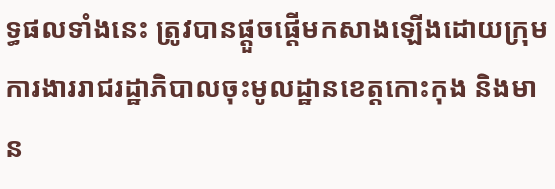ទ្ធផលទាំងនេះ ត្រូវបានផ្តួចផ្តើមកសាងឡើងដោយក្រុមការងាររាជរដ្ឋាភិបាលចុះមូលដ្ឋានខេត្តកោះកុង និងមាន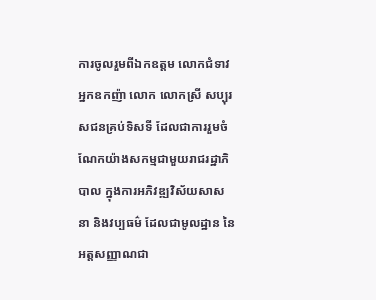ការចូលរួមពីឯកឧត្តម លោកជំទាវ អ្នកឧកញ៉ា លោក លោកស្រី សប្បុរសជនគ្រប់ទិសទី ដែលជាការរួមចំណែកយ៉ាងសកម្មជាមួយរាជរដ្ឋាភិបាល ក្នុងការអភិវឌ្ឍវិស័យសាសនា និងវប្បធម៌ ដែលជាមូលដ្ឋាន នៃអត្តសញ្ញាណជា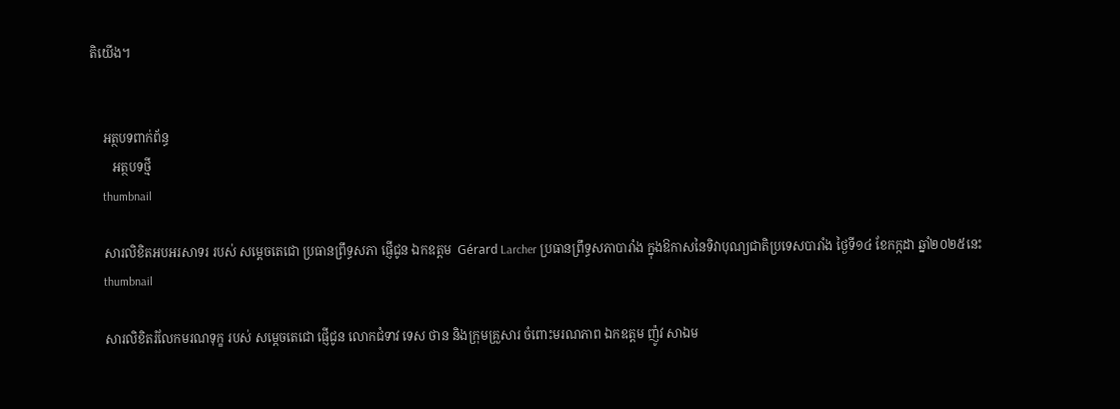តិយើង។


    អត្ថបទពាក់ព័ន្ធ
       អត្ថបទថ្មី
    thumbnail

    សារលិខិតអបអរសាទរ របស់ សម្តេចតេជោ ប្រធានព្រឹទ្ធសភា ផ្ញើជូន ឯកឧត្តម  Gérard Larcher ប្រធានព្រឹទ្ធសភាបារាំង ក្នុងឱកាសនៃទិវាបុណ្យជាតិប្រទេសបារាំង ថ្ងៃទី១៤ ខែកក្កដា ឆ្នាំ២០២៥នេះ
    thumbnail

    សារលិខិតរំលែកមរណទុក្ខ របស់ សម្តេចតេជោ ផ្ញើជូន លោកជំទាវ ទេស ថាន និងក្រុមគ្រួសារ ចំពោះមរណភាព ឯកឧត្តម ញ៉ូវ សាឯម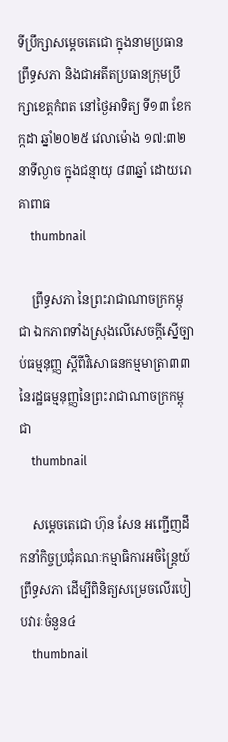ទីប្រឹក្សាសម្ដេចតេជោ ក្នុងនាមប្រធានព្រឹទ្ធសភា និងជាអតីតប្រធានក្រុមប្រឹក្សាខេត្តកំពត នៅថ្ងៃអាទិត្យ ទី១៣ ខែកក្កដា ឆ្នាំ២០២៥ វេលាម៉ោង ១៧:៣២នាទីល្ងាច ក្នុងជន្មាយុ ៨៣ឆ្នាំ ដោយរោគាពាធ
    thumbnail

    ព្រឹទ្ធសភា នៃព្រះរាជាណាចក្រកម្ពុជា ឯកភាពទាំងស្រុងលើសេចក្តីស្នើច្បាប់ធម្មនុញ្ញ ស្តីពីវិសោធនកម្មមាត្រា៣៣ នៃរដ្ឋធម្មនុញ្ញនៃព្រះរាជាណាចក្រកម្ពុជា
    thumbnail

    សម្តេចតេជោ ហ៊ុន សែន អញ្ជើញដឹកនាំកិច្ចប្រជុំគណៈកម្មាធិការអចិន្ត្រៃយ៍ព្រឹទ្ធសភា ដើម្បីពិនិត្យសម្រេចលើរបៀបវារៈចំនួន៤
    thumbnail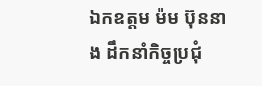ឯកឧត្តម ម៉ម ប៊ុននាង ដឹកនាំកិច្ចប្រជុំ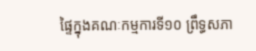ផ្ទៃក្នុងគណៈកម្មការទី១០ ព្រឹទ្ធសភា